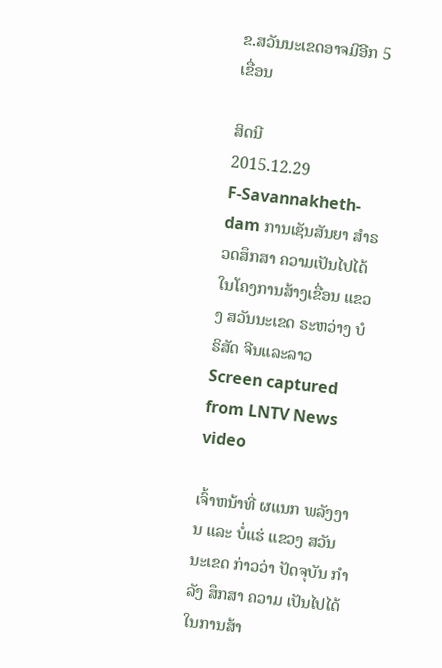ຂ.ສວັນນະເຂດອາຈມີອີກ 5 ເຂື່ອນ

ສິດນີ
2015.12.29
F-Savannakheth-dam ການເຊັນສັນຍາ ສໍາຣວດສຶກສາ ຄວາມເປັນໄປໄດ້ ໃນໂຄງການສ້າງເຂື່ອນ ແຂວງ ສວັນນະເຂດ ຣະຫວ່າງ ບໍຣິສັດ ຈີນແລະລາວ
Screen captured from LNTV News video

ເຈົ້າຫນ້າທີ່ ຜແນກ ພລັງງານ ແລະ ບໍ່ແຮ່ ແຂວງ ສວັນນະເຂດ ກ່າວວ່າ ປັດຈຸບັນ ກຳລັງ ສຶກສາ ຄວາມ ເປັນໄປໄດ້ ໃນການສ້າ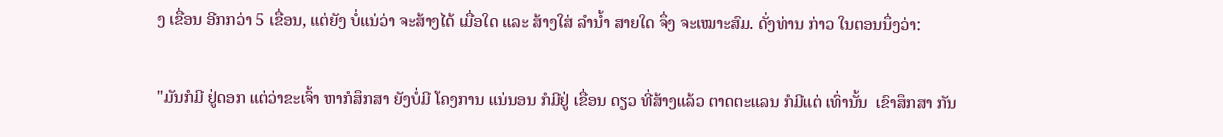ງ ເຂື່ອນ ອີກກວ່າ 5 ເຂື່ອນ, ແຕ່ຍັງ ບໍ່ແນ່ວ່າ ຈະສ້າງໄດ້ ເມື່ອໃດ ແລະ ສ້າງໃສ່ ລໍານ້ຳ ສາຍໃດ ຈຶ່ງ ຈະເໝາະສົມ. ດັ່ງທ່ານ ກ່າວ ໃນຕອນນຶ່ງວ່າ:

"ມັນກໍມີ ຢູ່ດອກ ແຕ່ວ່າຂະເຈົ້າ ຫາກໍສຶກສາ ຍັງບໍ່ມີ ໂຄງການ ແນ່ນອນ ກໍມີຢູ່ ເຂື່ອນ ດຽວ ທີ່ສ້າງແລ້ວ ຕາດຕະແລນ ກໍມີແຕ່ ເທົ່ານັ້ນ  ເຂົາສຶກສາ ກັນ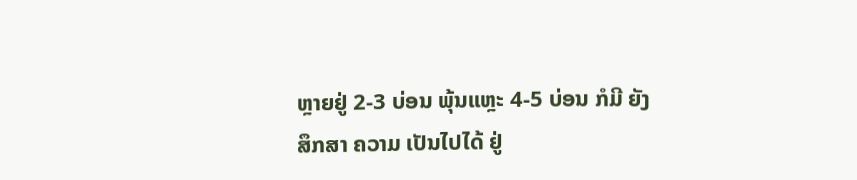ຫຼາຍຢູ່ 2-3 ບ່ອນ ພຸ້ນແຫຼະ 4-5 ບ່ອນ ກໍມີ ຍັງສຶກສາ ຄວາມ ເປັນໄປໄດ້ ຢູ່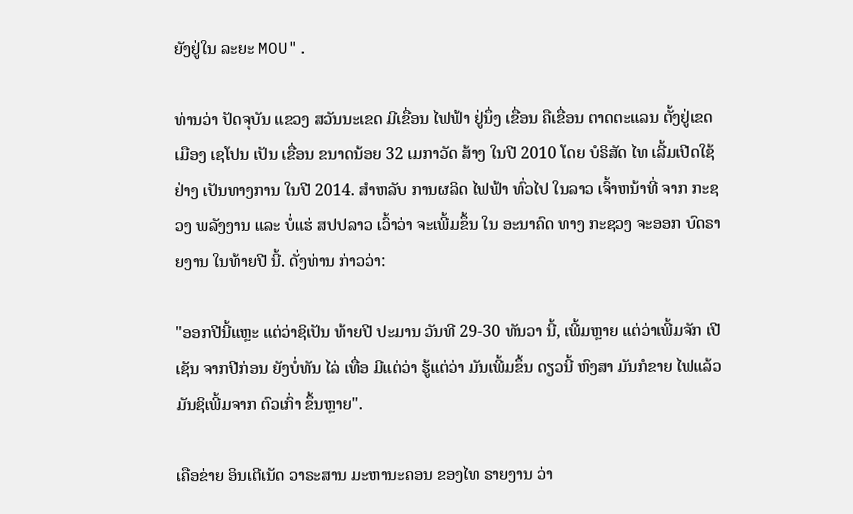ຍັງຢູ່ໃນ ລະຍະ MOU".

ທ່ານວ່າ ປັດຈຸບັນ ແຂວງ ສວັນນະເຂດ ມີເຂື່ອນ ໄຟຟ້າ ຢູ່ນຶ່ງ ເຂື່ອນ ຄືເຂື່ອນ ຕາດຕະແລນ ຕັ້ງຢູ່ເຂດ ເມືອງ ເຊໂປນ ເປັນ ເຂື່ອນ ຂນາດນ້ອຍ 32 ເມກາວັດ ສ້າງ ໃນປີ 2010 ໂດຍ ບໍຣິສັດ ໄທ ເລີ້ມເປີດໃຊ້ ຢ່າງ ເປັນທາງການ ໃນປີ 2014. ສຳຫລັບ ການຜລິດ ໄຟຟ້າ ທົ່ວໄປ ໃນລາວ ເຈົ້າຫນ້າທີ່ ຈາກ ກະຊວງ ພລັງງານ ແລະ ບໍ່ແຮ່ ສປປລາວ ເວົ້າວ່າ ຈະເພີ້ມຂຶ້ນ ໃນ ອະນາຄົດ ທາງ ກະຊວງ ຈະອອກ ບົດຣາຍງານ ໃນທ້າຍປີ ນີ້. ດັ່ງທ່ານ ກ່າວວ່າ:

"ອອກປີນີ້ແຫຼະ ແຕ່ວ່າຊິເປັນ ທ້າຍປີ ປະມານ ວັນທີ 29-30 ທັນວາ ນີ້, ເພີ້ມຫຼາຍ ແຕ່ວ່າເພີ້ມຈັກ ເປີເຊັນ ຈາກປີກ່ອນ ຍັງບໍ່ທັນ ໄລ່ ເທື່ອ ມີແຕ່ວ່າ ຮູ້ແຕ່ວ່າ ມັນເພີ້ມຂຶ້ນ ດຽວນີ້ ຫົງສາ ມັນກໍຂາຍ ໄຟແລ້ວ ມັນຊິເພີ້ມຈາກ ຕົວເກົ່າ ຂຶ້ນຫຼາຍ".

ເຄືອຂ່າຍ ອິນເຕີເນັດ ວາຣະສານ ມະຫານະຄອນ ຂອງໄທ ຣາຍງານ ວ່າ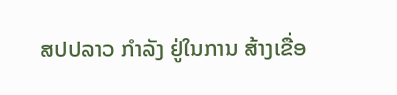ສປປລາວ ກຳລັງ ຢູ່ໃນການ ສ້າງເຂື່ອ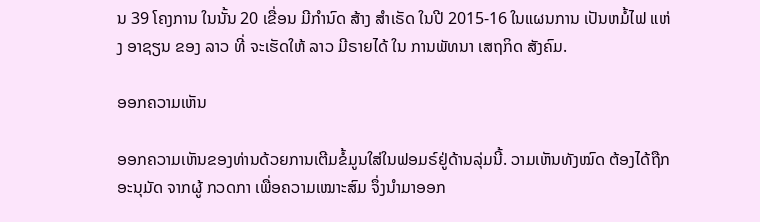ນ 39 ໂຄງການ ໃນນັ້ນ 20 ເຂື່ອນ ມີກຳນົດ ສ້າງ ສຳເຣັດ ໃນປີ 2015-16 ໃນແຜນການ ເປັນຫມໍ້ໄຟ ແຫ່ງ ອາຊຽນ ຂອງ ລາວ ທີ່ ຈະເຮັດໃຫ້ ລາວ ມີຣາຍໄດ້ ໃນ ການພັທນາ ເສຖກິດ ສັງຄົມ.

ອອກຄວາມເຫັນ

ອອກຄວາມເຫັນຂອງທ່ານດ້ວຍການເຕີມຂໍ້ມູນໃສ່ໃນຟອມຣ໌ຢູ່ດ້ານລຸ່ມນີ້. ວາມເຫັນທັງໝົດ ຕ້ອງໄດ້ຖືກ ອະນຸມັດ ຈາກຜູ້ ກວດກາ ເພື່ອຄວາມເໝາະສົມ ຈຶ່ງນໍາມາອອກ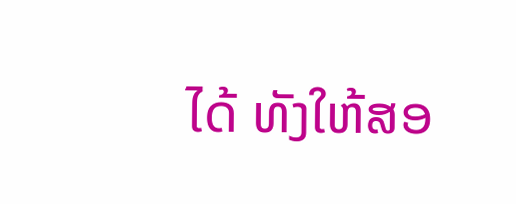ໄດ້ ທັງໃຫ້ສອ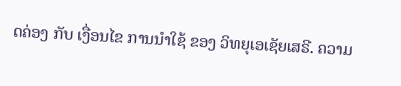ດຄ່ອງ ກັບ ເງື່ອນໄຂ ການນຳໃຊ້ ຂອງ ວິທຍຸເອເຊັຍເສຣີ. ຄວາມ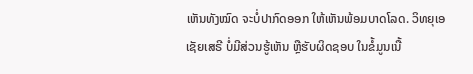ເຫັນທັງໝົດ ຈະບໍ່ປາກົດອອກ ໃຫ້ເຫັນພ້ອມບາດໂລດ. ວິທຍຸເອເຊັຍເສຣີ ບໍ່ມີສ່ວນຮູ້ເຫັນ ຫຼືຮັບຜິດຊອບ ໃນຂໍ້ມູນເນື້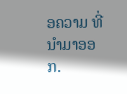ອຄວາມ ທີ່ນໍາມາອອກ.